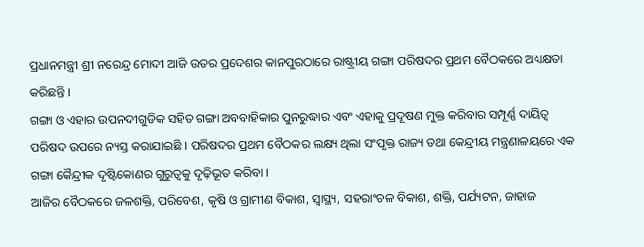ପ୍ରଧାନମନ୍ତ୍ରୀ ଶ୍ରୀ ନରେନ୍ଦ୍ର ମୋଦୀ ଆଜି ଉତର ପ୍ରଦେଶର କାନପୁରଠାରେ ରାଷ୍ଟ୍ରୀୟ ଗଙ୍ଗା ପରିଷଦର ପ୍ରଥମ ବୈଠକରେ ଅଧ୍ୟକ୍ଷତା କରିଛନ୍ତି ।
ଗଙ୍ଗା ଓ ଏହାର ଉପନଦୀଗୁଡିକ ସହିତ ଗଙ୍ଗା ଅବବାହିକାର ପୁନରୁଦ୍ଧାର ଏବଂ ଏହାକୁ ପ୍ରଦୂଷଣ ମୁକ୍ତ କରିବାର ସମ୍ପୂର୍ଣ୍ଣ ଦାୟିତ୍ୱ ପରିଷଦ ଉପରେ ନ୍ୟସ୍ତ କରାଯାଇଛି । ପରିଷଦର ପ୍ରଥମ ବୈଠକର ଲକ୍ଷ୍ୟ ଥିଲା ସଂପୃକ୍ତ ରାଜ୍ୟ ତଥା କେନ୍ଦ୍ରୀୟ ମନ୍ତ୍ରଣାଳୟରେ ଏକ ଗଙ୍ଗା କୈନ୍ଦ୍ରୀକ ଦୃଷ୍ଟିକୋଣର ଗୁରୁତ୍ୱକୁ ଦୃଢ଼ିଭୂତ କରିବା ।
ଆଜିର ବୈଠକରେ ଜଳଶକ୍ତି, ପରିବେଶ, କୃଷି ଓ ଗ୍ରାମୀଣ ବିକାଶ, ସ୍ୱାସ୍ଥ୍ୟ, ସହରାଂଚଳ ବିକାଶ, ଶକ୍ତି, ପର୍ଯ୍ୟଟନ, ଜାହାଜ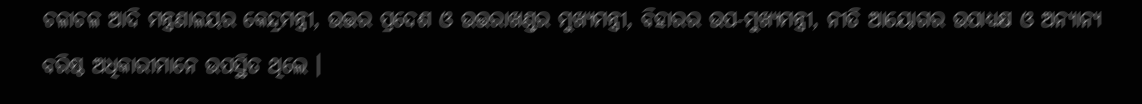ଚଳାଚଳ ଆଦି ମନ୍ତ୍ରଣାଳୟର କେନ୍ଦ୍ରମନ୍ତ୍ରୀ, ଉତ୍ତର ପ୍ରଦେଶ ଓ ଉତ୍ତରାଖଣ୍ଡର ମୁଖ୍ୟମନ୍ତ୍ରୀ, ବିହାରର ଉପ-ମୁଖ୍ୟମନ୍ତ୍ରୀ, ନୀତି ଆୟୋଗର ଉପାଧ୍ୟକ୍ଷ ଓ ଅନ୍ୟାନ୍ୟ ବରିଷ୍ଠ ଅଧିକାରୀମାନେ ଉପସ୍ଥିତ ଥିଲେ ।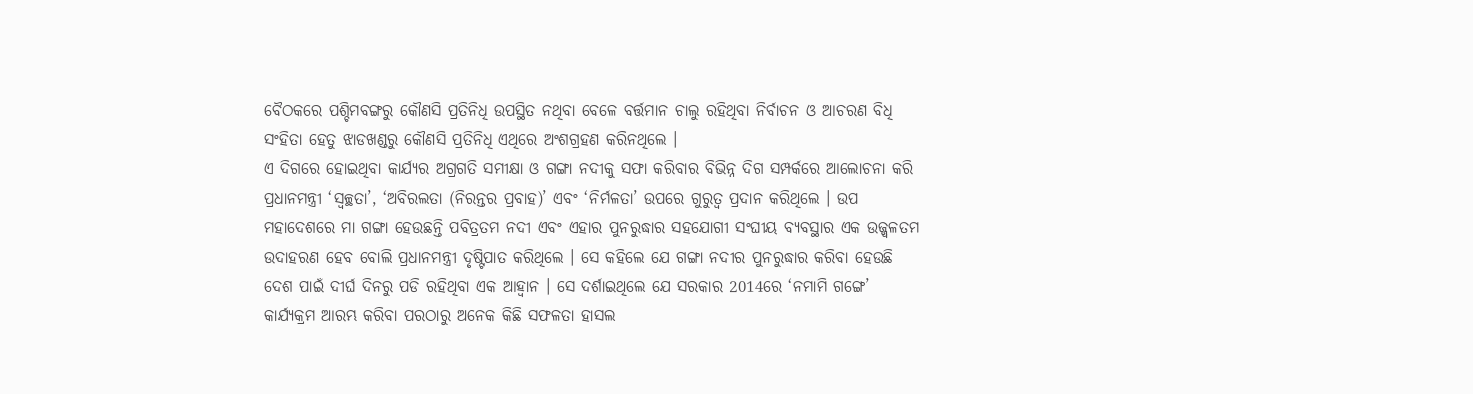ବୈଠକରେ ପଶ୍ଚିମବଙ୍ଗରୁ କୌଣସି ପ୍ରତିନିଧି ଉପସ୍ଥିତ ନଥିବା ବେଳେ ବର୍ତ୍ତମାନ ଚାଲୁ ରହିଥିବା ନିର୍ବାଚନ ଓ ଆଚରଣ ବିଧି ସଂହିତା ହେତୁ ଝାଡଖଣ୍ଡରୁ କୌଣସି ପ୍ରତିନିଧି ଏଥିରେ ଅଂଶଗ୍ରହଣ କରିନଥିଲେ ।
ଏ ଦିଗରେ ହୋଇଥିବା କାର୍ଯ୍ୟର ଅଗ୍ରଗତି ସମୀକ୍ଷା ଓ ଗଙ୍ଗା ନଦୀକୁ ସଫା କରିବାର ବିଭିନ୍ନ ଦିଗ ସମ୍ପର୍କରେ ଆଲୋଚନା କରି ପ୍ରଧାନମନ୍ତ୍ରୀ ‘ସ୍ୱଚ୍ଛତା’, ‘ଅବିରଲତା (ନିରନ୍ତର ପ୍ରବାହ)’ ଏବଂ ‘ନିର୍ମଳତା’ ଉପରେ ଗୁରୁତ୍ୱ ପ୍ରଦାନ କରିଥିଲେ । ଉପ ମହାଦେଶରେ ମା ଗଙ୍ଗା ହେଉଛନ୍ତି ପବିତ୍ରତମ ନଦୀ ଏବଂ ଏହାର ପୁନରୁଦ୍ଧାର ସହଯୋଗୀ ସଂଘୀୟ ବ୍ୟବସ୍ଥାର ଏକ ଉଜ୍ଜ୍ୱଳତମ ଉଦାହରଣ ହେବ ବୋଲି ପ୍ରଧାନମନ୍ତ୍ରୀ ଦୃଷ୍ଟିପାତ କରିଥିଲେ । ସେ କହିଲେ ଯେ ଗଙ୍ଗା ନଦୀର ପୁନରୁଦ୍ଧାର କରିବା ହେଉଛି ଦେଶ ପାଇଁ ଦୀର୍ଘ ଦିନରୁ ପଡି ରହିଥିବା ଏକ ଆହ୍ୱାନ । ସେ ଦର୍ଶାଇଥିଲେ ଯେ ସରକାର 2014ରେ ‘ନମାମି ଗଙ୍ଗେ’ କାର୍ଯ୍ୟକ୍ରମ ଆରମ୍ଭ କରିବା ପରଠାରୁ ଅନେକ କିଛି ସଫଳତା ହାସଲ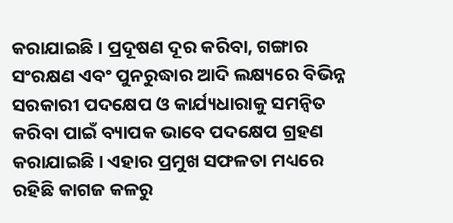କରାଯାଇଛି । ପ୍ରଦୂଷଣ ଦୂର କରିବା, ଗଙ୍ଗାର ସଂରକ୍ଷଣ ଏବଂ ପୁନରୁଦ୍ଧାର ଆଦି ଲକ୍ଷ୍ୟରେ ବିଭିନ୍ନ ସରକାରୀ ପଦକ୍ଷେପ ଓ କାର୍ଯ୍ୟଧାରାକୁ ସମନ୍ୱିତ କରିବା ପାଇଁ ବ୍ୟାପକ ଭାବେ ପଦକ୍ଷେପ ଗ୍ରହଣ କରାଯାଇଛି । ଏହାର ପ୍ରମୁଖ ସଫଳତା ମଧ୍ୟରେ ରହିଛି କାଗଜ କଳରୁ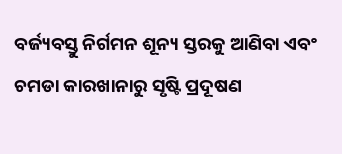ବର୍ଜ୍ୟବସ୍ତୁ ନିର୍ଗମନ ଶୂନ୍ୟ ସ୍ତରକୁ ଆଣିବା ଏବଂ ଚମଡା କାରଖାନାରୁ ସୃଷ୍ଟି ପ୍ରଦୂଷଣ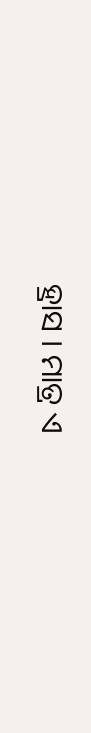ହ୍ରାସ । ମାତ୍ର ଏ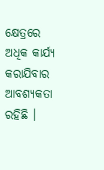କ୍ଷେତ୍ରରେ ଅଧିକ କାର୍ଯ୍ୟ କରାଯିବାର ଆବଶ୍ୟକତା ରହିଛି ।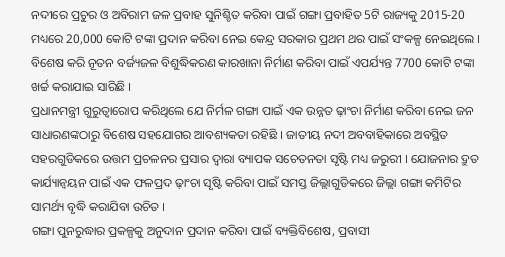ନଦୀରେ ପ୍ରଚୁର ଓ ଅବିରାମ ଜଳ ପ୍ରବାହ ସୁନିଶ୍ଚିତ କରିବା ପାଇଁ ଗଙ୍ଗା ପ୍ରବାହିତ 5ଟି ରାଜ୍ୟକୁ 2015-20 ମଧ୍ୟରେ 20,000 କୋଟି ଟଙ୍କା ପ୍ରଦାନ କରିବା ନେଇ କେନ୍ଦ୍ର ସରକାର ପ୍ରଥମ ଥର ପାଇଁ ସଂକଳ୍ପ ନେଇଥିଲେ । ବିଶେଷ କରି ନୂତନ ବର୍ଜ୍ୟଜଳ ବିଶୁଦ୍ଧିକରଣ କାରଖାନା ନିର୍ମାଣ କରିବା ପାଇଁ ଏପର୍ଯ୍ୟନ୍ତ 7700 କୋଟି ଟଙ୍କା ଖର୍ଚ୍ଚ କରାଯାଇ ସାରିଛି ।
ପ୍ରଧାନମନ୍ତ୍ରୀ ଗୁରୁତ୍ୱାରୋପ କରିଥିଲେ ଯେ ନିର୍ମଳ ଗଙ୍ଗା ପାଇଁ ଏକ ଉନ୍ନତ ଢ଼ାଂଚା ନିର୍ମାଣ କରିବା ନେଇ ଜନ ସାଧାରଣଙ୍କଠାରୁ ବିଶେଷ ସହଯୋଗର ଆବଶ୍ୟକତା ରହିଛି । ଜାତୀୟ ନଦୀ ଅବବାହିକାରେ ଅବସ୍ଥିତ ସହରଗୁଡିକରେ ଉତ୍ତମ ପ୍ରଚଳନର ପ୍ରସାର ଦ୍ୱାରା ବ୍ୟାପକ ସଚେତନତା ସୃଷ୍ଟି ମଧ୍ୟ ଜରୁରୀ । ଯୋଜନାର ଦ୍ରୁତ କାର୍ଯ୍ୟାନ୍ୱୟନ ପାଇଁ ଏକ ଫଳପ୍ରଦ ଢ଼ାଂଚା ସୃଷ୍ଟି କରିବା ପାଇଁ ସମସ୍ତ ଜିଲ୍ଲାଗୁଡିକରେ ଜିଲ୍ଲା ଗଙ୍ଗା କମିଟିର ସାମର୍ଥ୍ୟ ବୃଦ୍ଧି କରାଯିବା ଉଚିତ ।
ଗଙ୍ଗା ପୁନରୁଦ୍ଧାର ପ୍ରକଳ୍ପକୁ ଅନୁଦାନ ପ୍ରଦାନ କରିବା ପାଇଁ ବ୍ୟକ୍ତିବିଶେଷ, ପ୍ରବାସୀ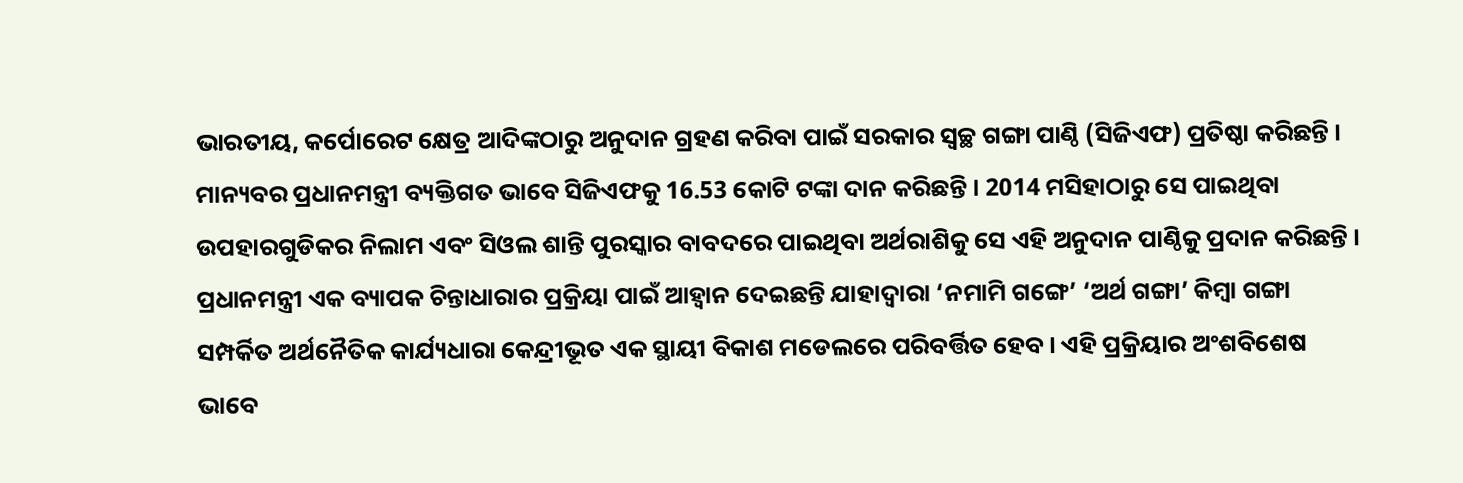ଭାରତୀୟ, କର୍ପୋରେଟ କ୍ଷେତ୍ର ଆଦିଙ୍କଠାରୁ ଅନୁଦାନ ଗ୍ରହଣ କରିବା ପାଇଁ ସରକାର ସ୍ୱଚ୍ଛ ଗଙ୍ଗା ପାଣ୍ଠି (ସିଜିଏଫ) ପ୍ରତିଷ୍ଠା କରିଛନ୍ତି । ମାନ୍ୟବର ପ୍ରଧାନମନ୍ତ୍ରୀ ବ୍ୟକ୍ତିଗତ ଭାବେ ସିଜିଏଫକୁ 16.53 କୋଟି ଟଙ୍କା ଦାନ କରିଛନ୍ତି । 2014 ମସିହାଠାରୁ ସେ ପାଇଥିବା ଉପହାରଗୁଡିକର ନିଲାମ ଏବଂ ସିଓଲ ଶାନ୍ତି ପୁରସ୍କାର ବାବଦରେ ପାଇଥିବା ଅର୍ଥରାଶିକୁ ସେ ଏହି ଅନୁଦାନ ପାଣ୍ଠିକୁ ପ୍ରଦାନ କରିଛନ୍ତି ।
ପ୍ରଧାନମନ୍ତ୍ରୀ ଏକ ବ୍ୟାପକ ଚିନ୍ତାଧାରାର ପ୍ରକ୍ରିୟା ପାଇଁ ଆହ୍ୱାନ ଦେଇଛନ୍ତି ଯାହାଦ୍ୱାରା ‘ନମାମି ଗଙ୍ଗେ’ ‘ଅର୍ଥ ଗଙ୍ଗା’ କିମ୍ବା ଗଙ୍ଗା ସମ୍ପର୍କିତ ଅର୍ଥନୈତିକ କାର୍ଯ୍ୟଧାରା କେନ୍ଦ୍ରୀଭୂତ ଏକ ସ୍ଥାୟୀ ବିକାଶ ମଡେଲରେ ପରିବର୍ତ୍ତିତ ହେବ । ଏହି ପ୍ରକ୍ରିୟାର ଅଂଶବିଶେଷ ଭାବେ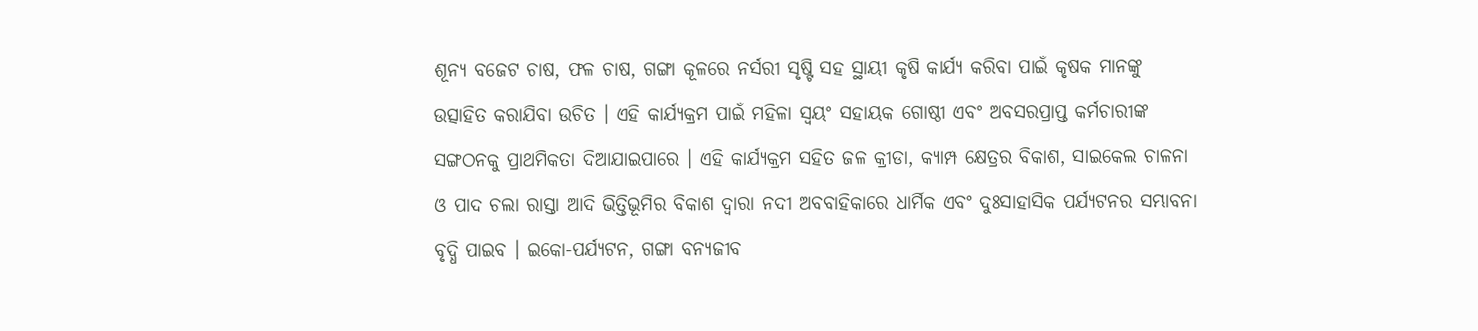ଶୂନ୍ୟ ବଜେଟ ଚାଷ, ଫଳ ଚାଷ, ଗଙ୍ଗା କୂଳରେ ନର୍ସରୀ ସୃଷ୍ଟି ସହ ସ୍ଥାୟୀ କୃଷି କାର୍ଯ୍ୟ କରିବା ପାଇଁ କୃଷକ ମାନଙ୍କୁ ଉତ୍ସାହିତ କରାଯିବା ଉଚିତ । ଏହି କାର୍ଯ୍ୟକ୍ରମ ପାଇଁ ମହିଳା ସ୍ୱୟଂ ସହାୟକ ଗୋଷ୍ଠୀ ଏବଂ ଅବସରପ୍ରାପ୍ତ କର୍ମଚାରୀଙ୍କ ସଙ୍ଗଠନକୁ ପ୍ରାଥମିକତା ଦିଆଯାଇପାରେ । ଏହି କାର୍ଯ୍ୟକ୍ରମ ସହିତ ଜଳ କ୍ରୀଡା, କ୍ୟାମ୍ପ କ୍ଷେତ୍ରର ବିକାଶ, ସାଇକେଲ ଚାଳନା ଓ ପାଦ ଚଲା ରାସ୍ତା ଆଦି ଭିତ୍ତିଭୂମିର ବିକାଶ ଦ୍ୱାରା ନଦୀ ଅବବାହିକାରେ ଧାର୍ମିକ ଏବଂ ଦୁଃସାହାସିକ ପର୍ଯ୍ୟଟନର ସମ୍ଭାବନା ବୃଦ୍ଧି ପାଇବ । ଇକୋ-ପର୍ଯ୍ୟଟନ, ଗଙ୍ଗା ବନ୍ୟଜୀବ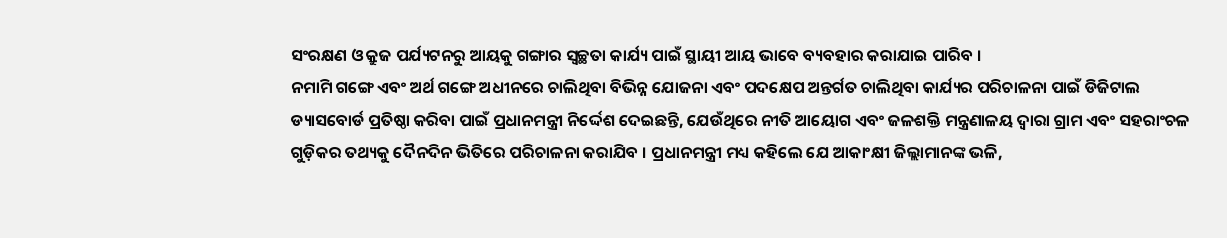ସଂରକ୍ଷଣ ଓ କ୍ରୁଜ ପର୍ଯ୍ୟଟନରୁ ଆୟକୁ ଗଙ୍ଗାର ସ୍ୱଚ୍ଛତା କାର୍ଯ୍ୟ ପାଇଁ ସ୍ଥାୟୀ ଆୟ ଭାବେ ବ୍ୟବହାର କରାଯାଇ ପାରିବ ।
ନମାମି ଗଙ୍ଗେ ଏବଂ ଅର୍ଥ ଗଙ୍ଗେ ଅଧୀନରେ ଚାଲିଥିବା ବିଭିନ୍ନ ଯୋଜନା ଏବଂ ପଦକ୍ଷେପ ଅନ୍ତର୍ଗତ ଚାଲିଥିବା କାର୍ଯ୍ୟର ପରିଚାଳନା ପାଇଁ ଡିଜିଟାଲ ଡ୍ୟାସବୋର୍ଡ ପ୍ରତିଷ୍ଠା କରିବା ପାଇଁ ପ୍ରଧାନମନ୍ତ୍ରୀ ନିର୍ଦ୍ଦେଶ ଦେଇଛନ୍ତି, ଯେଉଁଥିରେ ନୀତି ଆୟୋଗ ଏବଂ ଜଳଶକ୍ତି ମନ୍ତ୍ରଣାଳୟ ଦ୍ୱାରା ଗ୍ରାମ ଏବଂ ସହରାଂଚଳ ଗୁଡ଼ିକର ତଥ୍ୟକୁ ଦୈନଦିନ ଭିତିରେ ପରିଚାଳନା କରାଯିବ । ପ୍ରଧାନମନ୍ତ୍ରୀ ମଧ୍ୟ କହିଲେ ଯେ ଆକାଂକ୍ଷୀ ଜିଲ୍ଲାମାନଙ୍କ ଭଳି,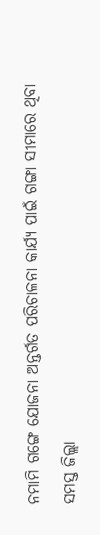ନମାମି ଗଙ୍ଗେ ଯୋଜନା ଅନ୍ତର୍ଗତ ପରିଚାଳନା କାର୍ଯ୍ୟ ପାଇଁ ଗଙ୍ଗା ସୀମାରେ ଥିବା ସମସ୍ତ ଜିଲ୍ଲା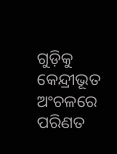ଗୁଡ଼ିକୁ କେନ୍ଦ୍ରୀଭୂତ ଅଂଚଳରେ ପରିଣତ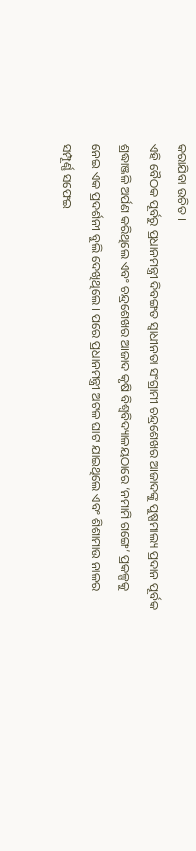କରାଯିବା ଉଚିତ ।
ଏହି ବୈଠକ ପୂର୍ବରୁ ପ୍ରଧାନମନ୍ତ୍ରୀ ଦିବଙ୍ଗତ ସ୍ୱାଧୀନତା ସଂଗ୍ରାମୀ ଚନ୍ଦ୍ରଶେଖର ଆଜାଦଙ୍କୁ ପୁଷ୍ପମାଲ୍ୟ ପ୍ରଦାନ ପୂର୍ବକ ଶ୍ରଦ୍ଧାଞ୍ଜଳି ଅର୍ପଣ କରିଥିଲେ ଏବଂ ଚନ୍ଦ୍ରଶେଖର ଆଜାଦ କୃଷି ବିଶ୍ୱବିଦ୍ୟାଳୟଠାରେ ‘ନମାମି ଗଙ୍ଗେ’ ପ୍ରକଳ୍ପକୁ ନେଇ ଏକ ପ୍ରଦର୍ଶନୀ ବୁଲି ଦେଖିଥିଲେ । ପରେ ପ୍ରଧାନମନ୍ତ୍ରୀ ଅଟଳ ଘାଟ ଯାଇଥିଲେ ଏବଂ ଶିଶାମାଉ ନାଳର ସମ୍ପୂର୍ଣ୍ଣ ସଫେଇ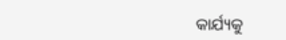କାର୍ଯ୍ୟକୁ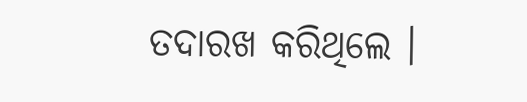ତଦାରଖ କରିଥିଲେ ।